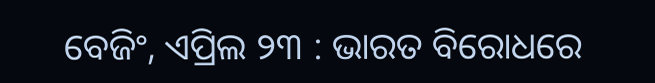ବେଜିଂ, ଏପ୍ରିଲ ୨୩ : ଭାରତ ବିରୋଧରେ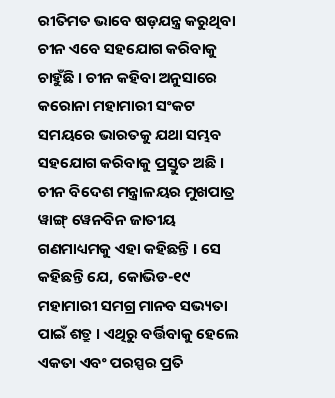ରୀତିମତ ଭାବେ ଷଡ଼ଯନ୍ତ୍ର କରୁଥିବା ଚୀନ ଏବେ ସହଯୋଗ କରିବାକୁ ଚାହୁଁଛି । ଚୀନ କହିବା ଅନୁସାରେ କରୋନା ମହାମାରୀ ସଂକଟ ସମୟରେ ଭାରତକୁ ଯଥା ସମ୍ଭବ ସହଯୋଗ କରିବାକୁ ପ୍ରସ୍ତୁତ ଅଛି । ଚୀନ ବିଦେଶ ମନ୍ତ୍ରାଳୟର ମୁଖପାତ୍ର ୱାଙ୍ଗ୍ ୱେନବିନ ଜାତୀୟ ଗଣମାଧ୍ୟମକୁ ଏହା କହିଛନ୍ତି । ସେ କହିଛନ୍ତି ଯେ, କୋଭିଡ-୧୯ ମହାମାରୀ ସମଗ୍ର ମାନବ ସଭ୍ୟତା ପାଇଁ ଶତ୍ରୁ । ଏଥିରୁ ବର୍ତ୍ତିବାକୁ ହେଲେ ଏକତା ଏବଂ ପରସ୍ପର ପ୍ରତି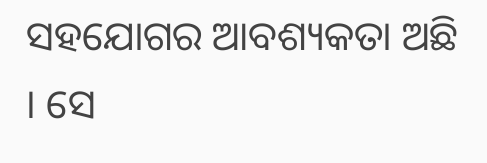ସହଯୋଗର ଆବଶ୍ୟକତା ଅଛି । ସେ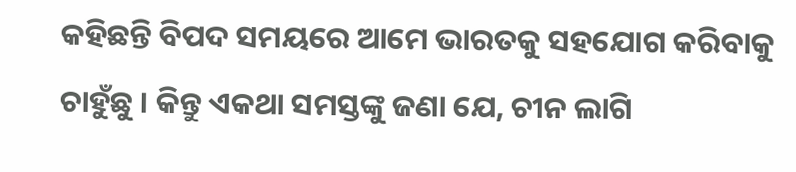କହିଛନ୍ତି ବିପଦ ସମୟରେ ଆମେ ଭାରତକୁ ସହଯୋଗ କରିବାକୁ ଚାହୁଁଛୁ । କିନ୍ତୁ ଏକଥା ସମସ୍ତଙ୍କୁ ଜଣା ଯେ, ଚୀନ ଲାଗି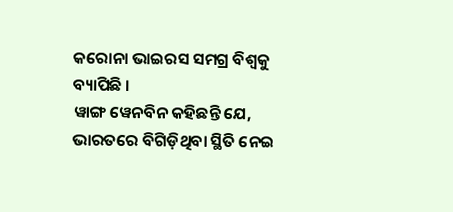କରୋନା ଭାଇରସ ସମଗ୍ର ବିଶ୍ୱକୁ ବ୍ୟାପିଛି ।
ୱାଙ୍ଗ ୱେନବିନ କହିଛନ୍ତି ଯେ, ଭାରତରେ ବିଗିଡ଼ିଥିବା ସ୍ଥିତି ନେଇ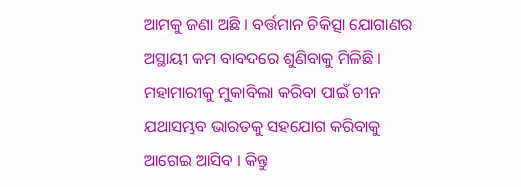ଆମକୁ ଜଣା ଅଛି । ବର୍ତ୍ତମାନ ଚିକିତ୍ସା ଯୋଗାଣର ଅସ୍ଥାୟୀ କମ ବାବଦରେ ଶୁଣିବାକୁ ମିଳିଛି । ମହାମାରୀକୁ ମୁକାବିଲା କରିବା ପାଇଁ ଚୀନ ଯଥାସମ୍ଭବ ଭାରତକୁ ସହଯୋଗ କରିବାକୁ ଆଗେଇ ଆସିବ । କିନ୍ତୁ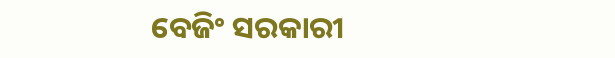ବେଜିଂ ସରକାରୀ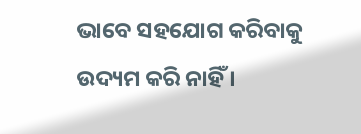ଭାବେ ସହଯୋଗ କରିବାକୁ ଉଦ୍ୟମ କରି ନାହିଁ ।